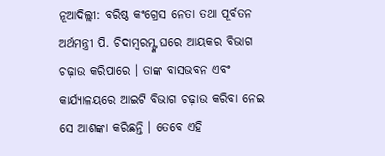ନୂଆଦିଲ୍ଲୀ: ବରିଷ୍ଠ କଂଗ୍ରେସ ନେତା ତଥା ପୂର୍ବତନ ଅର୍ଥମନ୍ତ୍ରୀ ପି. ଚିଦାମ୍ବରମ୍ଙ୍କ ଘରେ ଆୟକର ବିଭାଗ ଚଢ଼ାଉ କରିପାରେ । ତାଙ୍କ ବାସଭବନ ଏବଂ କାର୍ଯ୍ୟାଳୟରେ ଆଇଟି ବିଭାଗ ଚଢ଼ାଉ କରିବା ନେଇ ସେ ଆଶଙ୍କା କରିଛନ୍ତି । ତେବେ ଏହି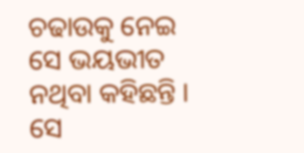ଚଢାଉକୁ ନେଇ ସେ ଭୟଭୀତ ନଥିବା କହିଛନ୍ତି ।
ସେ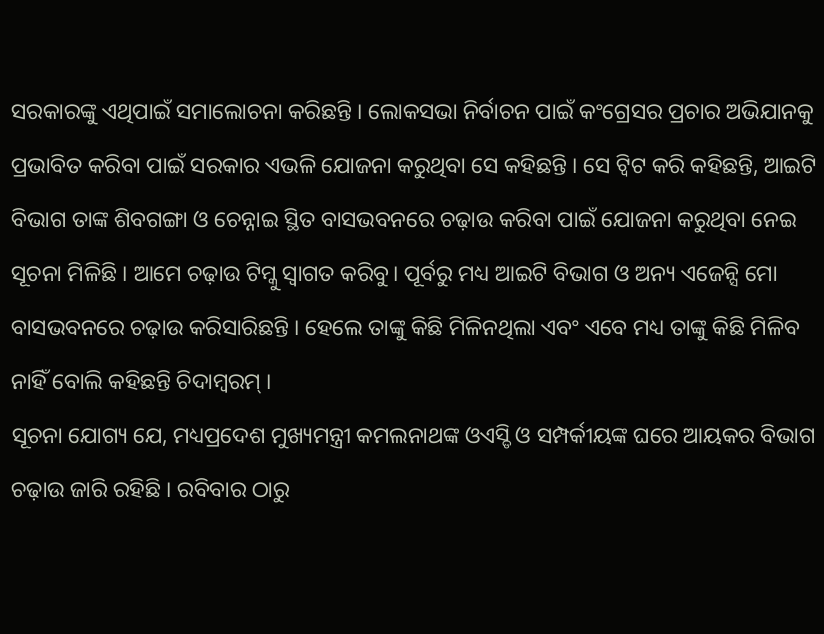ସରକାରଙ୍କୁ ଏଥିପାଇଁ ସମାଲୋଚନା କରିଛନ୍ତି । ଲୋକସଭା ନିର୍ବାଚନ ପାଇଁ କଂଗ୍ରେସର ପ୍ରଚାର ଅଭିଯାନକୁ ପ୍ରଭାବିତ କରିବା ପାଇଁ ସରକାର ଏଭଳି ଯୋଜନା କରୁଥିବା ସେ କହିଛନ୍ତି । ସେ ଟ୍ବିଟ କରି କହିଛନ୍ତି, ଆଇଟି ବିଭାଗ ତାଙ୍କ ଶିବଗଙ୍ଗା ଓ ଚେନ୍ନାଇ ସ୍ଥିତ ବାସଭବନରେ ଚଢ଼ାଉ କରିବା ପାଇଁ ଯୋଜନା କରୁଥିବା ନେଇ ସୂଚନା ମିଳିଛି । ଆମେ ଚଢ଼ାଉ ଟିମ୍କୁ ସ୍ବାଗତ କରିବୁ। ପୂର୍ବରୁ ମଧ୍ୟ ଆଇଟି ବିଭାଗ ଓ ଅନ୍ୟ ଏଜେନ୍ସି ମୋ ବାସଭବନରେ ଚଢ଼ାଉ କରିସାରିଛନ୍ତି । ହେଲେ ତାଙ୍କୁ କିଛି ମିଳିନଥିଲା ଏବଂ ଏବେ ମଧ୍ୟ ତାଙ୍କୁ କିଛି ମିଳିବ ନାହିଁ ବୋଲି କହିଛନ୍ତି ଚିଦାମ୍ବରମ୍ ।
ସୂଚନା ଯୋଗ୍ୟ ଯେ, ମଧ୍ୟପ୍ରଦେଶ ମୁଖ୍ୟମନ୍ତ୍ରୀ କମଲନାଥଙ୍କ ଓଏସ୍ଡି ଓ ସମ୍ପର୍କୀୟଙ୍କ ଘରେ ଆୟକର ବିଭାଗ ଚଢ଼ାଉ ଜାରି ରହିଛି । ରବିବାର ଠାରୁ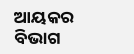ଆୟକର ବିଭାଗ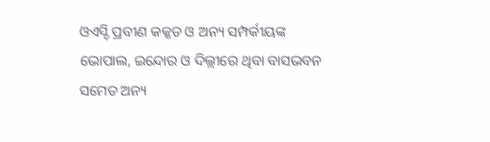ଓଏସ୍ଡି ପ୍ରବୀଣ କକ୍କଡ ଓ ଅନ୍ୟ ସମ୍ପର୍କୀୟଙ୍କ ଭୋପାଲ, ଇନ୍ଦୋର ଓ ଦିଲ୍ଲୀରେ ଥିବା ବାସଭବନ ସମେତ ଅନ୍ୟ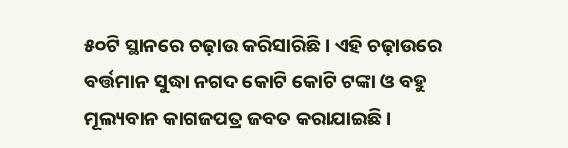୫୦ଟି ସ୍ଥାନରେ ଚଢ଼ାଉ କରିସାରିଛି। ଏହି ଚଢ଼ାଉରେ ବର୍ତ୍ତମାନ ସୁଦ୍ଧା ନଗଦ କୋଟି କୋଟି ଟଙ୍କା ଓ ବହୁ ମୂଲ୍ୟବାନ କାଗଜପତ୍ର ଜବତ କରାଯାଇଛି ।